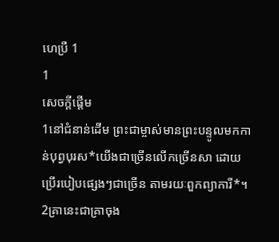ហេប្រឺ 1
1
សេចក្ដីផ្ដើម
1នៅជំនាន់ដើម ព្រះជាម្ចាស់មានព្រះបន្ទូលមកកាន់បុព្វបុរស*យើងជាច្រើនលើកច្រើនសា ដោយប្រើរបៀបផ្សេងៗជាច្រើន តាមរយៈពួកព្យាការី*។ 2គ្រានេះជាគ្រាចុង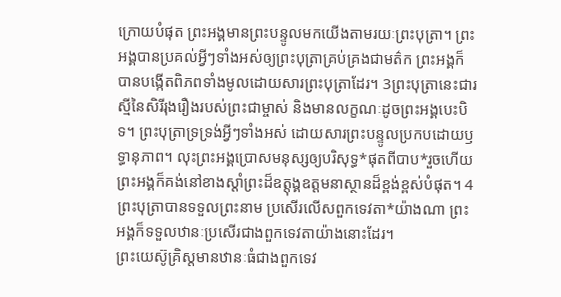ក្រោយបំផុត ព្រះអង្គមានព្រះបន្ទូលមកយើងតាមរយៈព្រះបុត្រា។ ព្រះអង្គបានប្រគល់អ្វីៗទាំងអស់ឲ្យព្រះបុត្រាគ្រប់គ្រងជាមត៌ក ព្រះអង្គក៏បានបង្កើតពិភពទាំងមូលដោយសារព្រះបុត្រាដែរ។ 3ព្រះបុត្រានេះជារស្មីនៃសិរីរុងរឿងរបស់ព្រះជាម្ចាស់ និងមានលក្ខណៈដូចព្រះអង្គបេះបិទ។ ព្រះបុត្រាទ្រទ្រង់អ្វីៗទាំងអស់ ដោយសារព្រះបន្ទូលប្រកបដោយឫទ្ធានុភាព។ លុះព្រះអង្គប្រោសមនុស្សឲ្យបរិសុទ្ធ*ផុតពីបាប*រួចហើយ ព្រះអង្គក៏គង់នៅខាងស្ដាំព្រះដ៏ឧត្តុង្គឧត្ដមនាស្ថានដ៏ខ្ពង់ខ្ពស់បំផុត។ 4ព្រះបុត្រាបានទទួលព្រះនាម ប្រសើរលើសពួកទេវតា*យ៉ាងណា ព្រះអង្គក៏ទទួលឋានៈប្រសើរជាងពួកទេវតាយ៉ាងនោះដែរ។
ព្រះយេស៊ូគ្រិស្តមានឋានៈធំជាងពួកទេវ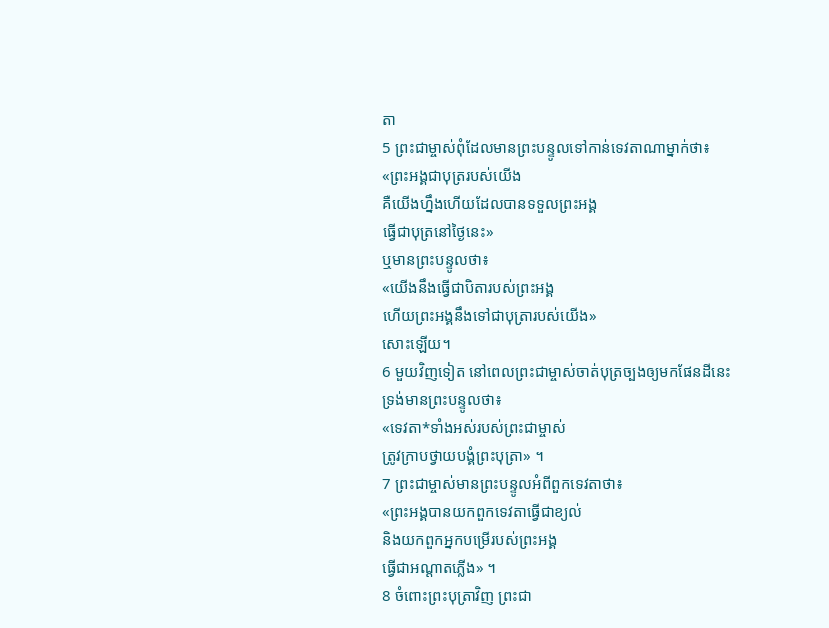តា
5 ព្រះជាម្ចាស់ពុំដែលមានព្រះបន្ទូលទៅកាន់ទេវតាណាម្នាក់ថា៖
«ព្រះអង្គជាបុត្ររបស់យើង
គឺយើងហ្នឹងហើយដែលបានទទួលព្រះអង្គ
ធ្វើជាបុត្រនៅថ្ងៃនេះ»
ឬមានព្រះបន្ទូលថា៖
«យើងនឹងធ្វើជាបិតារបស់ព្រះអង្គ
ហើយព្រះអង្គនឹងទៅជាបុត្រារបស់យើង»
សោះឡើយ។
6 មួយវិញទៀត នៅពេលព្រះជាម្ចាស់ចាត់បុត្រច្បងឲ្យមកផែនដីនេះ ទ្រង់មានព្រះបន្ទូលថា៖
«ទេវតា*ទាំងអស់របស់ព្រះជាម្ចាស់
ត្រូវក្រាបថ្វាយបង្គំព្រះបុត្រា» ។
7 ព្រះជាម្ចាស់មានព្រះបន្ទូលអំពីពួកទេវតាថា៖
«ព្រះអង្គបានយកពួកទេវតាធ្វើជាខ្យល់
និងយកពួកអ្នកបម្រើរបស់ព្រះអង្គ
ធ្វើជាអណ្ដាតភ្លើង» ។
8 ចំពោះព្រះបុត្រាវិញ ព្រះជា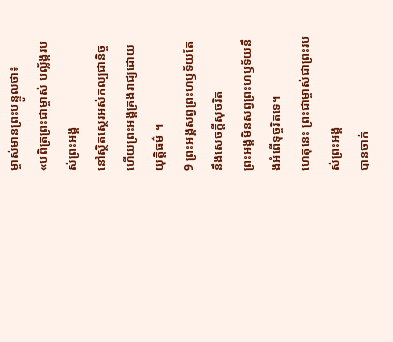ម្ចាស់មានព្រះបន្ទូលថា៖
«បពិត្រព្រះជាម្ចាស់ បល្ល័ង្ករបស់ព្រះអង្គ
នៅស្ថិតស្ថេរអស់កល្បជានិច្ច
ហើយព្រះអង្គគ្រងរាជ្យដោយយុត្តិធម៌ ។
9 ព្រះអង្គសព្វព្រះហឫទ័យតែនឹងសេចក្ដីសុចរិត
ព្រះអង្គមិនសព្វព្រះហឫទ័យនឹងអំពើទុច្ចរិតទេ។
ហេតុនេះ ព្រះជាម្ចាស់ជាព្រះរបស់ព្រះអង្គ
បានចាក់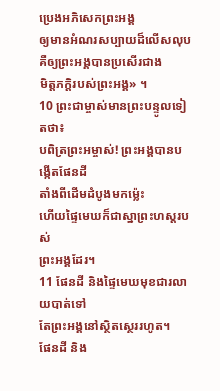ប្រេងអភិសេកព្រះអង្គ
ឲ្យមានអំណរសប្បាយដ៏លើសលុប
គឺឲ្យព្រះអង្គបានប្រសើរជាង
មិត្តភក្ដិរបស់ព្រះអង្គ» ។
10 ព្រះជាម្ចាស់មានព្រះបន្ទូលទៀតថា៖
បពិត្រព្រះអម្ចាស់! ព្រះអង្គបានបង្កើតផែនដី
តាំងពីដើមដំបូងមកម៉្លេះ
ហើយផ្ទៃមេឃក៏ជាស្នាព្រះហស្ដរបស់
ព្រះអង្គដែរ។
11 ផែនដី និងផ្ទៃមេឃមុខជារលាយបាត់ទៅ
តែព្រះអង្គនៅស្ថិតស្ថេររហូត។
ផែនដី និង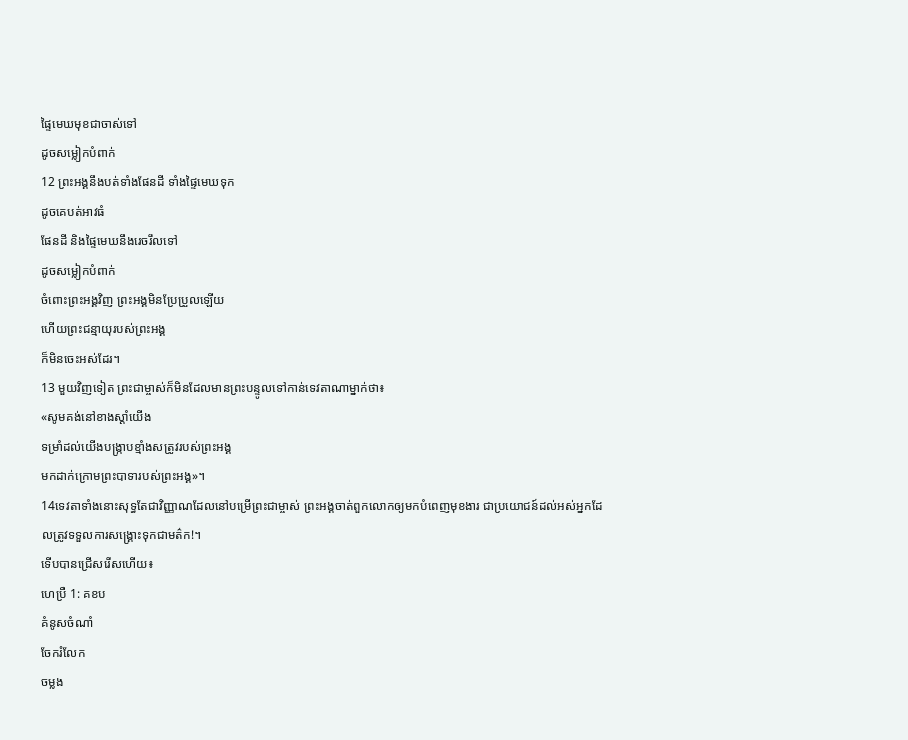ផ្ទៃមេឃមុខជាចាស់ទៅ
ដូចសម្លៀកបំពាក់
12 ព្រះអង្គនឹងបត់ទាំងផែនដី ទាំងផ្ទៃមេឃទុក
ដូចគេបត់អាវធំ
ផែនដី និងផ្ទៃមេឃនឹងរេចរឹលទៅ
ដូចសម្លៀកបំពាក់
ចំពោះព្រះអង្គវិញ ព្រះអង្គមិនប្រែប្រួលឡើយ
ហើយព្រះជន្មាយុរបស់ព្រះអង្គ
ក៏មិនចេះអស់ដែរ។
13 មួយវិញទៀត ព្រះជាម្ចាស់ក៏មិនដែលមានព្រះបន្ទូលទៅកាន់ទេវតាណាម្នាក់ថា៖
«សូមគង់នៅខាងស្ដាំយើង
ទម្រាំដល់យើងបង្ក្រាបខ្មាំងសត្រូវរបស់ព្រះអង្គ
មកដាក់ក្រោមព្រះបាទារបស់ព្រះអង្គ»។
14ទេវតាទាំងនោះសុទ្ធតែជាវិញ្ញាណដែលនៅបម្រើព្រះជាម្ចាស់ ព្រះអង្គចាត់ពួកលោកឲ្យមកបំពេញមុខងារ ជាប្រយោជន៍ដល់អស់អ្នកដែលត្រូវទទួលការសង្គ្រោះទុកជាមត៌ក!។
ទើបបានជ្រើសរើសហើយ៖
ហេប្រឺ 1: គខប
គំនូសចំណាំ
ចែករំលែក
ចម្លង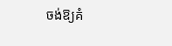ចង់ឱ្យគំ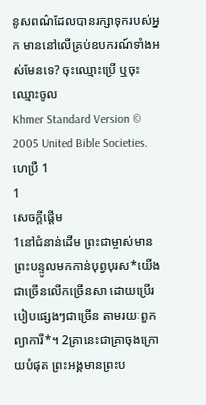នូសពណ៌ដែលបានរក្សាទុករបស់អ្នក មាននៅលើគ្រប់ឧបករណ៍ទាំងអស់មែនទេ? ចុះឈ្មោះប្រើ ឬចុះឈ្មោះចូល
Khmer Standard Version © 2005 United Bible Societies.
ហេប្រឺ 1
1
សេចក្ដីផ្ដើម
1នៅជំនាន់ដើម ព្រះជាម្ចាស់មានព្រះបន្ទូលមកកាន់បុព្វបុរស*យើងជាច្រើនលើកច្រើនសា ដោយប្រើរបៀបផ្សេងៗជាច្រើន តាមរយៈពួកព្យាការី*។ 2គ្រានេះជាគ្រាចុងក្រោយបំផុត ព្រះអង្គមានព្រះប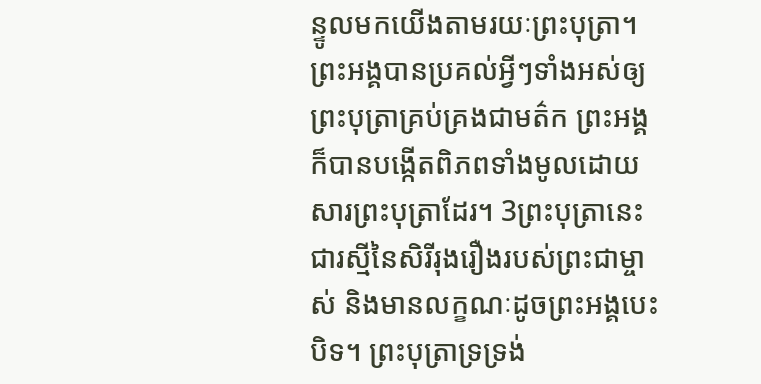ន្ទូលមកយើងតាមរយៈព្រះបុត្រា។ ព្រះអង្គបានប្រគល់អ្វីៗទាំងអស់ឲ្យព្រះបុត្រាគ្រប់គ្រងជាមត៌ក ព្រះអង្គក៏បានបង្កើតពិភពទាំងមូលដោយសារព្រះបុត្រាដែរ។ 3ព្រះបុត្រានេះជារស្មីនៃសិរីរុងរឿងរបស់ព្រះជាម្ចាស់ និងមានលក្ខណៈដូចព្រះអង្គបេះបិទ។ ព្រះបុត្រាទ្រទ្រង់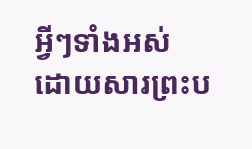អ្វីៗទាំងអស់ ដោយសារព្រះប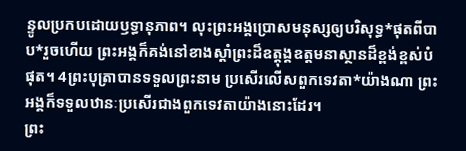ន្ទូលប្រកបដោយឫទ្ធានុភាព។ លុះព្រះអង្គប្រោសមនុស្សឲ្យបរិសុទ្ធ*ផុតពីបាប*រួចហើយ ព្រះអង្គក៏គង់នៅខាងស្ដាំព្រះដ៏ឧត្តុង្គឧត្ដមនាស្ថានដ៏ខ្ពង់ខ្ពស់បំផុត។ 4ព្រះបុត្រាបានទទួលព្រះនាម ប្រសើរលើសពួកទេវតា*យ៉ាងណា ព្រះអង្គក៏ទទួលឋានៈប្រសើរជាងពួកទេវតាយ៉ាងនោះដែរ។
ព្រះ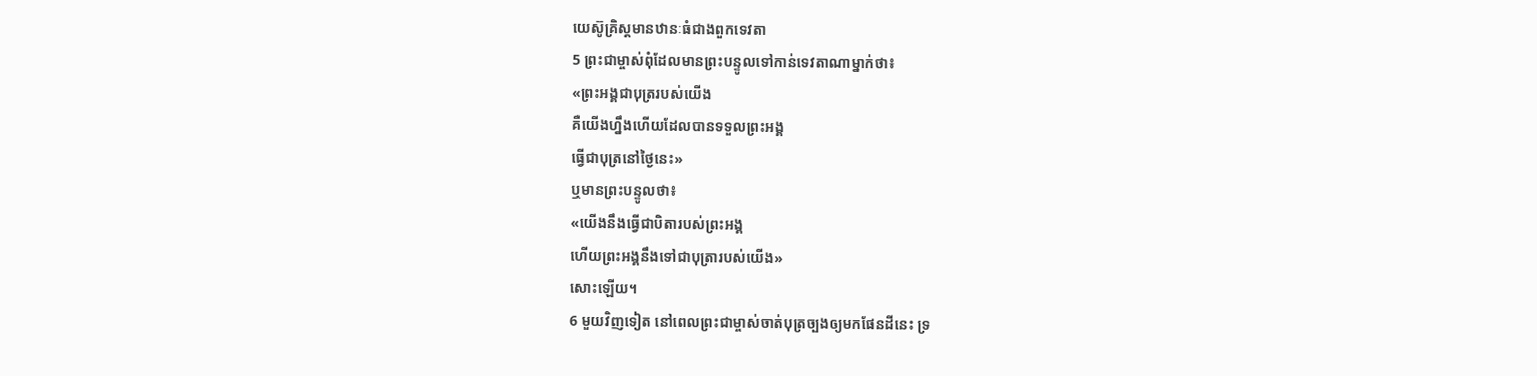យេស៊ូគ្រិស្តមានឋានៈធំជាងពួកទេវតា
5 ព្រះជាម្ចាស់ពុំដែលមានព្រះបន្ទូលទៅកាន់ទេវតាណាម្នាក់ថា៖
«ព្រះអង្គជាបុត្ររបស់យើង
គឺយើងហ្នឹងហើយដែលបានទទួលព្រះអង្គ
ធ្វើជាបុត្រនៅថ្ងៃនេះ»
ឬមានព្រះបន្ទូលថា៖
«យើងនឹងធ្វើជាបិតារបស់ព្រះអង្គ
ហើយព្រះអង្គនឹងទៅជាបុត្រារបស់យើង»
សោះឡើយ។
6 មួយវិញទៀត នៅពេលព្រះជាម្ចាស់ចាត់បុត្រច្បងឲ្យមកផែនដីនេះ ទ្រ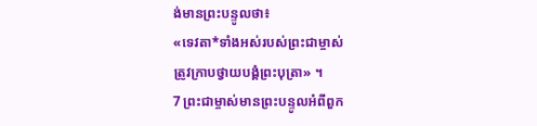ង់មានព្រះបន្ទូលថា៖
«ទេវតា*ទាំងអស់របស់ព្រះជាម្ចាស់
ត្រូវក្រាបថ្វាយបង្គំព្រះបុត្រា» ។
7 ព្រះជាម្ចាស់មានព្រះបន្ទូលអំពីពួក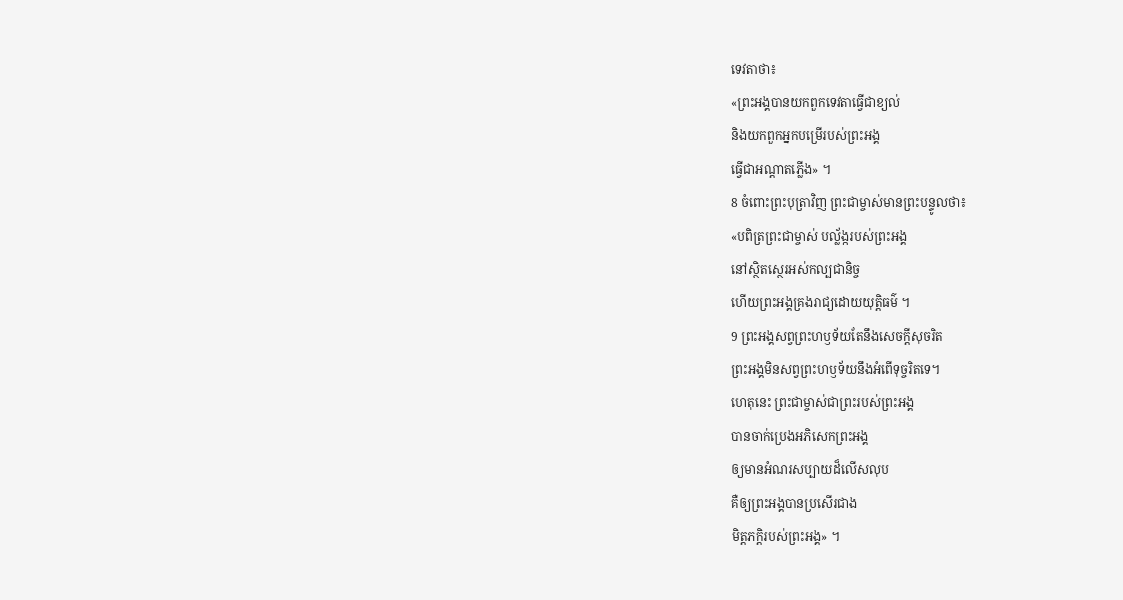ទេវតាថា៖
«ព្រះអង្គបានយកពួកទេវតាធ្វើជាខ្យល់
និងយកពួកអ្នកបម្រើរបស់ព្រះអង្គ
ធ្វើជាអណ្ដាតភ្លើង» ។
8 ចំពោះព្រះបុត្រាវិញ ព្រះជាម្ចាស់មានព្រះបន្ទូលថា៖
«បពិត្រព្រះជាម្ចាស់ បល្ល័ង្ករបស់ព្រះអង្គ
នៅស្ថិតស្ថេរអស់កល្បជានិច្ច
ហើយព្រះអង្គគ្រងរាជ្យដោយយុត្តិធម៌ ។
9 ព្រះអង្គសព្វព្រះហឫទ័យតែនឹងសេចក្ដីសុចរិត
ព្រះអង្គមិនសព្វព្រះហឫទ័យនឹងអំពើទុច្ចរិតទេ។
ហេតុនេះ ព្រះជាម្ចាស់ជាព្រះរបស់ព្រះអង្គ
បានចាក់ប្រេងអភិសេកព្រះអង្គ
ឲ្យមានអំណរសប្បាយដ៏លើសលុប
គឺឲ្យព្រះអង្គបានប្រសើរជាង
មិត្តភក្ដិរបស់ព្រះអង្គ» ។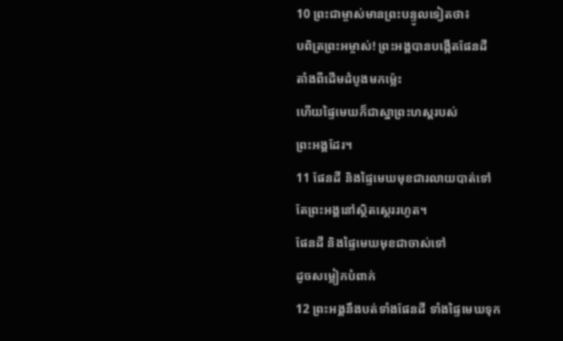10 ព្រះជាម្ចាស់មានព្រះបន្ទូលទៀតថា៖
បពិត្រព្រះអម្ចាស់! ព្រះអង្គបានបង្កើតផែនដី
តាំងពីដើមដំបូងមកម៉្លេះ
ហើយផ្ទៃមេឃក៏ជាស្នាព្រះហស្ដរបស់
ព្រះអង្គដែរ។
11 ផែនដី និងផ្ទៃមេឃមុខជារលាយបាត់ទៅ
តែព្រះអង្គនៅស្ថិតស្ថេររហូត។
ផែនដី និងផ្ទៃមេឃមុខជាចាស់ទៅ
ដូចសម្លៀកបំពាក់
12 ព្រះអង្គនឹងបត់ទាំងផែនដី ទាំងផ្ទៃមេឃទុក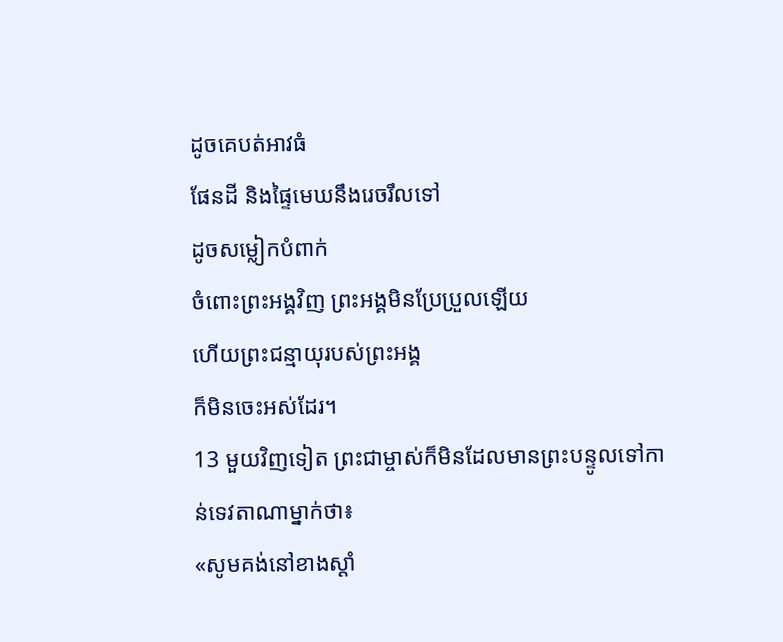ដូចគេបត់អាវធំ
ផែនដី និងផ្ទៃមេឃនឹងរេចរឹលទៅ
ដូចសម្លៀកបំពាក់
ចំពោះព្រះអង្គវិញ ព្រះអង្គមិនប្រែប្រួលឡើយ
ហើយព្រះជន្មាយុរបស់ព្រះអង្គ
ក៏មិនចេះអស់ដែរ។
13 មួយវិញទៀត ព្រះជាម្ចាស់ក៏មិនដែលមានព្រះបន្ទូលទៅកាន់ទេវតាណាម្នាក់ថា៖
«សូមគង់នៅខាងស្ដាំ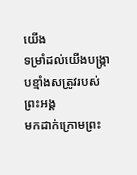យើង
ទម្រាំដល់យើងបង្ក្រាបខ្មាំងសត្រូវរបស់ព្រះអង្គ
មកដាក់ក្រោមព្រះ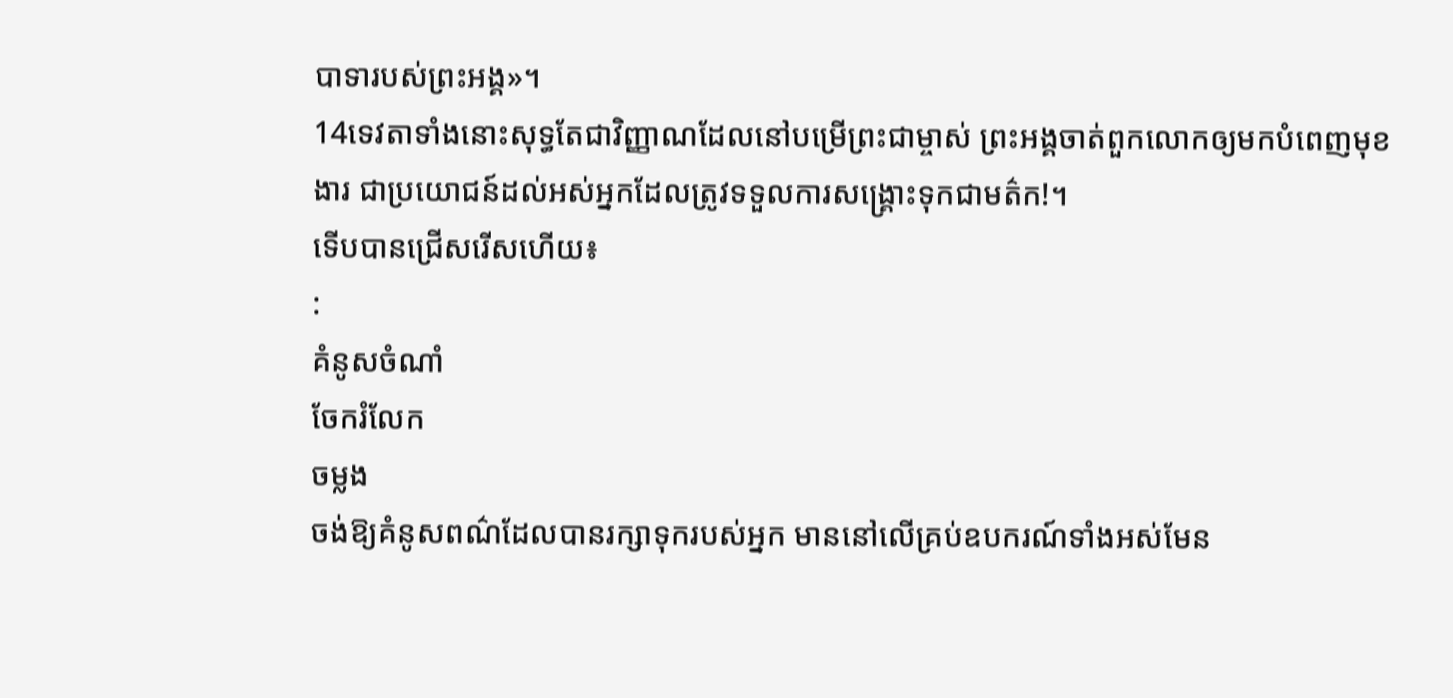បាទារបស់ព្រះអង្គ»។
14ទេវតាទាំងនោះសុទ្ធតែជាវិញ្ញាណដែលនៅបម្រើព្រះជាម្ចាស់ ព្រះអង្គចាត់ពួកលោកឲ្យមកបំពេញមុខងារ ជាប្រយោជន៍ដល់អស់អ្នកដែលត្រូវទទួលការសង្គ្រោះទុកជាមត៌ក!។
ទើបបានជ្រើសរើសហើយ៖
:
គំនូសចំណាំ
ចែករំលែក
ចម្លង
ចង់ឱ្យគំនូសពណ៌ដែលបានរក្សាទុករបស់អ្នក មាននៅលើគ្រប់ឧបករណ៍ទាំងអស់មែន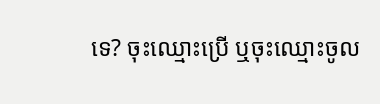ទេ? ចុះឈ្មោះប្រើ ឬចុះឈ្មោះចូល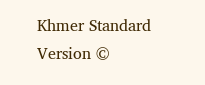Khmer Standard Version ©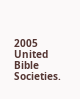2005 United Bible Societies.